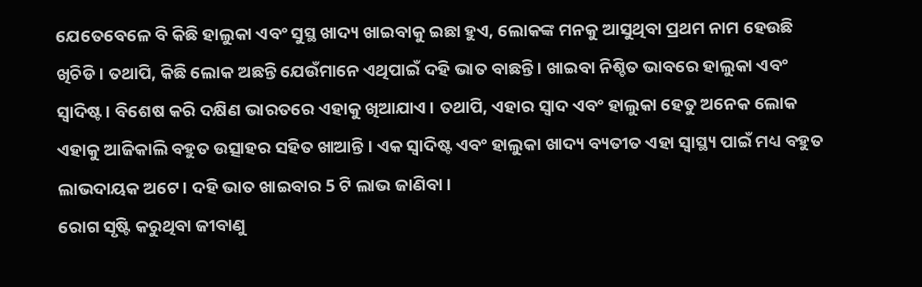ଯେତେବେଳେ ବି କିଛି ହାଲୁକା ଏବଂ ସୁସ୍ଥ ଖାଦ୍ୟ ଖାଇବାକୁ ଇଛା ହୁଏ, ଲୋକଙ୍କ ମନକୁ ଆସୁଥିବା ପ୍ରଥମ ନାମ ହେଉଛି ଖିଚିଡି । ତଥାପି, କିଛି ଲୋକ ଅଛନ୍ତି ଯେଉଁମାନେ ଏଥିପାଇଁ ଦହି ଭାତ ବାଛନ୍ତି । ଖାଇବା ନିଶ୍ଚିତ ଭାବରେ ହାଲୁକା ଏବଂ ସ୍ୱାଦିଷ୍ଟ । ବିଶେଷ କରି ଦକ୍ଷିଣ ଭାରତରେ ଏହାକୁ ଖିଆଯାଏ । ତଥାପି, ଏହାର ସ୍ୱାଦ ଏବଂ ହାଲୁକା ହେତୁ ଅନେକ ଲୋକ ଏହାକୁ ଆଜିକାଲି ବହୁତ ଉତ୍ସାହର ସହିତ ଖାଆନ୍ତି । ଏକ ସ୍ୱାଦିଷ୍ଟ ଏବଂ ହାଲୁକା ଖାଦ୍ୟ ବ୍ୟତୀତ ଏହା ସ୍ୱାସ୍ଥ୍ୟ ପାଇଁ ମଧ୍ୟ ବହୁତ ଲାଭଦାୟକ ଅଟେ । ଦହି ଭାତ ଖାଇବାର 5 ଟି ଲାଭ ଜାଣିବା ।
ରୋଗ ସୃଷ୍ଟି କରୁଥିବା ଜୀବାଣୁ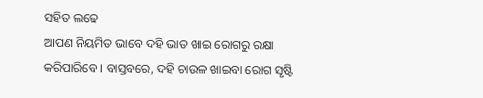ସହିତ ଲଢେ
ଆପଣ ନିୟମିତ ଭାବେ ଦହି ଭାତ ଖାଇ ରୋଗରୁ ରକ୍ଷା କରିପାରିବେ । ବାସ୍ତବରେ, ଦହି ଚାଉଳ ଖାଇବା ରୋଗ ସୃଷ୍ଟି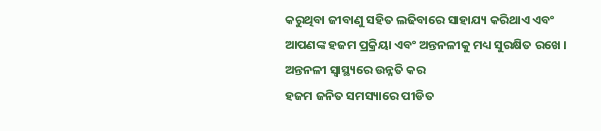କରୁଥିବା ଜୀବାଣୁ ସହିତ ଲଢିବାରେ ସାହାଯ୍ୟ କରିଥାଏ ଏବଂ ଆପଣଙ୍କ ହଜମ ପ୍ରକ୍ରିୟା ଏବଂ ଅନ୍ତନଳୀକୁ ମଧ୍ୟ ସୁରକ୍ଷିତ ରଖେ ।
ଅନ୍ତନଳୀ ସ୍ୱାସ୍ଥ୍ୟରେ ଉନ୍ନତି କର
ହଜମ ଜନିତ ସମସ୍ୟାରେ ପୀଡିତ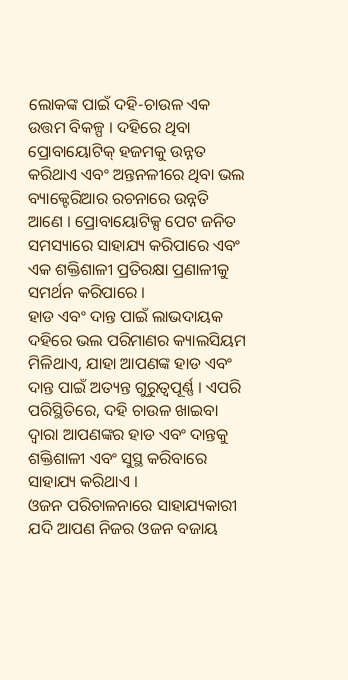ଲୋକଙ୍କ ପାଇଁ ଦହି-ଚାଉଳ ଏକ ଉତ୍ତମ ବିକଳ୍ପ । ଦହିରେ ଥିବା ପ୍ରୋବାୟୋଟିକ୍ ହଜମକୁ ଉନ୍ନତ କରିଥାଏ ଏବଂ ଅନ୍ତନଳୀରେ ଥିବା ଭଲ ବ୍ୟାକ୍ଟେରିଆର ରଚନାରେ ଉନ୍ନତି ଆଣେ । ପ୍ରୋବାୟୋଟିକ୍ସ ପେଟ ଜନିତ ସମସ୍ୟାରେ ସାହାଯ୍ୟ କରିପାରେ ଏବଂ ଏକ ଶକ୍ତିଶାଳୀ ପ୍ରତିରକ୍ଷା ପ୍ରଣାଳୀକୁ ସମର୍ଥନ କରିପାରେ ।
ହାଡ ଏବଂ ଦାନ୍ତ ପାଇଁ ଲାଭଦାୟକ
ଦହିରେ ଭଲ ପରିମାଣର କ୍ୟାଲସିୟମ ମିଳିଥାଏ, ଯାହା ଆପଣଙ୍କ ହାଡ ଏବଂ ଦାନ୍ତ ପାଇଁ ଅତ୍ୟନ୍ତ ଗୁରୁତ୍ୱପୂର୍ଣ୍ଣ । ଏପରି ପରିସ୍ଥିତିରେ, ଦହି ଚାଉଳ ଖାଇବା ଦ୍ୱାରା ଆପଣଙ୍କର ହାଡ ଏବଂ ଦାନ୍ତକୁ ଶକ୍ତିଶାଳୀ ଏବଂ ସୁସ୍ଥ କରିବାରେ ସାହାଯ୍ୟ କରିଥାଏ ।
ଓଜନ ପରିଚାଳନାରେ ସାହାଯ୍ୟକାରୀ
ଯଦି ଆପଣ ନିଜର ଓଜନ ବଜାୟ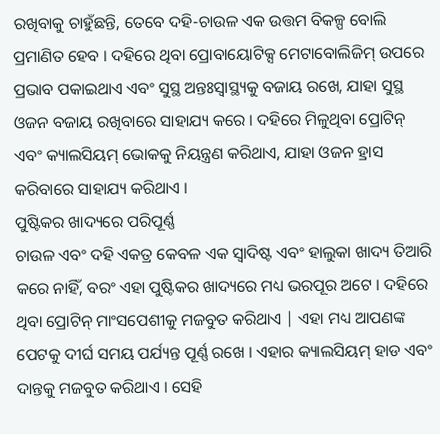ରଖିବାକୁ ଚାହୁଁଛନ୍ତି, ତେବେ ଦହି-ଚାଉଳ ଏକ ଉତ୍ତମ ବିକଳ୍ପ ବୋଲି ପ୍ରମାଣିତ ହେବ । ଦହିରେ ଥିବା ପ୍ରୋବାୟୋଟିକ୍ସ ମେଟାବୋଲିଜିମ୍ ଉପରେ ପ୍ରଭାବ ପକାଇଥାଏ ଏବଂ ସୁସ୍ଥ ଅନ୍ତଃସ୍ୱାସ୍ଥ୍ୟକୁ ବଜାୟ ରଖେ, ଯାହା ସୁସ୍ଥ ଓଜନ ବଜାୟ ରଖିବାରେ ସାହାଯ୍ୟ କରେ । ଦହିରେ ମିଳୁଥିବା ପ୍ରୋଟିନ୍ ଏବଂ କ୍ୟାଲସିୟମ୍ ଭୋକକୁ ନିୟନ୍ତ୍ରଣ କରିଥାଏ, ଯାହା ଓଜନ ହ୍ରାସ କରିବାରେ ସାହାଯ୍ୟ କରିଥାଏ ।
ପୁଷ୍ଟିକର ଖାଦ୍ୟରେ ପରିପୂର୍ଣ୍ଣ
ଚାଉଳ ଏବଂ ଦହି ଏକତ୍ର କେବଳ ଏକ ସ୍ୱାଦିଷ୍ଟ ଏବଂ ହାଲୁକା ଖାଦ୍ୟ ତିଆରି କରେ ନାହିଁ, ବରଂ ଏହା ପୁଷ୍ଟିକର ଖାଦ୍ୟରେ ମଧ୍ୟ ଭରପୂର ଅଟେ । ଦହିରେ ଥିବା ପ୍ରୋଟିନ୍ ମାଂସପେଶୀକୁ ମଜବୁତ କରିଥାଏ | ଏହା ମଧ୍ୟ ଆପଣଙ୍କ ପେଟକୁ ଦୀର୍ଘ ସମୟ ପର୍ଯ୍ୟନ୍ତ ପୂର୍ଣ୍ଣ ରଖେ । ଏହାର କ୍ୟାଲସିୟମ୍ ହାଡ ଏବଂ ଦାନ୍ତକୁ ମଜବୁତ କରିଥାଏ । ସେହି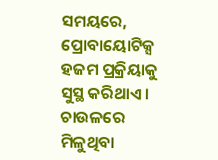ସମୟରେ, ପ୍ରୋବାୟୋଟିକ୍ସ ହଜମ ପ୍ରକ୍ରିୟାକୁ ସୁସ୍ଥ କରିଥାଏ । ଚାଉଳରେ ମିଳୁଥିବା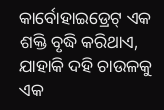କାର୍ବୋହାଇଡ୍ରେଟ୍ ଏକ ଶକ୍ତି ବୃଦ୍ଧି କରିଥାଏ, ଯାହାକି ଦହି ଚାଉଳକୁ ଏକ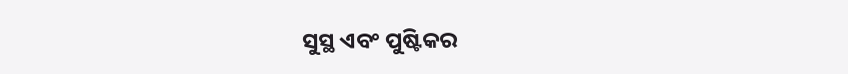ସୁସ୍ଥ ଏବଂ ପୁଷ୍ଟିକର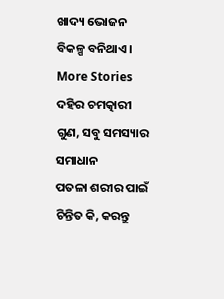ଖାଦ୍ୟ ଭୋଜନ ବିକଳ୍ପ ବନିଥାଏ ।
More Stories
ଦହିର ଚମତ୍କାରୀ ଗୁଣ, ସବୁ ସମସ୍ୟାର ସମାଧାନ
ପତଳା ଶରୀର ପାଇଁ ଚିନ୍ତିତ କି, କରନ୍ତୁ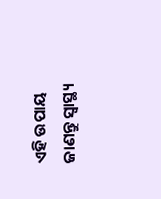ଏହି ଉପାୟ
ଜାଣନ୍ତୁ ସ୍ବାସ୍ଥ୍ୟ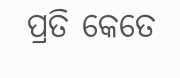ପ୍ରତି କେତେ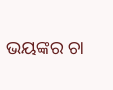ଭୟଙ୍କର ଚା